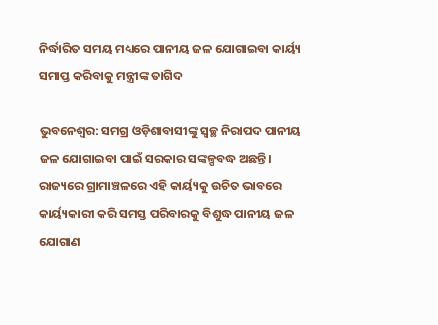ନିର୍ଦ୍ଧାରିତ ସମୟ ମଧ୍ୟରେ ପାନୀୟ ଜଳ ଯୋଗାଇବା କାର୍ୟ୍ୟ ସମାପ୍ତ କରିବାକୁ ମନ୍ତ୍ରୀଙ୍କ ତାଗିଦ

ଭୁବନେଶ୍ୱର: ସମଗ୍ର ଓଡ଼ିଶାବାସୀଙ୍କୁ ସ୍ଵଚ୍ଛ ନିରାପଦ ପାନୀୟ ଜଳ ଯୋଗାଇବା ପାଇଁ ସରକାର ସଙ୍କଳ୍ପବଦ୍ଧ ଅଛନ୍ତି। ରାଜ୍ୟରେ ଗ୍ରାମାଞ୍ଚଳରେ ଏହି କାର୍ୟ୍ୟକୁ ଉଚିତ ଭାବରେ କାର୍ୟ୍ୟକାରୀ କରି ସମସ୍ତ ପରିବାରକୁ ବିଶୁଦ୍ଧ ପାନୀୟ ଜଳ ଯୋଗାଣ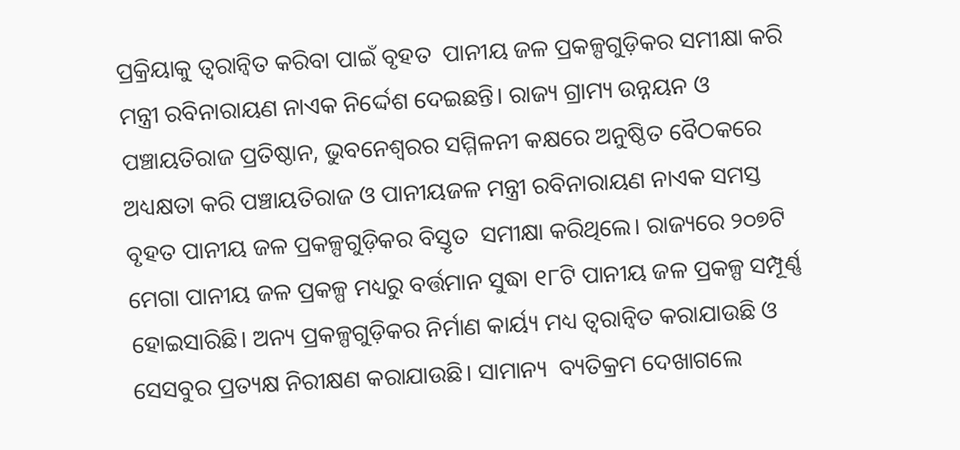ପ୍ରକ୍ରିୟାକୁ ତ୍ବରାନ୍ବିତ କରିବା ପାଇଁ ବୃହତ  ପାନୀୟ ଜଳ ପ୍ରକଳ୍ପଗୁଡ଼ିକର ସମୀକ୍ଷା କରି ମନ୍ତ୍ରୀ ରବିନାରାୟଣ ନାଏକ ନିର୍ଦ୍ଦେଶ ଦେଇଛନ୍ତି। ରାଜ୍ୟ ଗ୍ରାମ୍ୟ ଉନ୍ନୟନ ଓ ପଞ୍ଚାୟତିରାଜ ପ୍ରତିଷ୍ଠାନ, ଭୁବନେଶ୍ବରର ସମ୍ମିଳନୀ କକ୍ଷରେ ଅନୁଷ୍ଠିତ ବୈଠକରେ ଅଧ୍ୟକ୍ଷତା କରି ପଞ୍ଚାୟତିରାଜ ଓ ପାନୀୟଜଳ ମନ୍ତ୍ରୀ ରବିନାରାୟଣ ନାଏକ ସମସ୍ତ ବୃହତ ପାନୀୟ ଜଳ ପ୍ରକଳ୍ପଗୁଡ଼ିକର ବିସ୍ତୃତ  ସମୀକ୍ଷା କରିଥିଲେ। ରାଜ୍ୟରେ ୨୦୭ଟି ମେଗା ପାନୀୟ ଜଳ ପ୍ରକଳ୍ପ ମଧ୍ୟରୁ ବର୍ତ୍ତମାନ ସୁଦ୍ଧା ୧୮ଟି ପାନୀୟ ଜଳ ପ୍ରକଳ୍ପ ସମ୍ପୂର୍ଣ୍ଣ ହୋଇସାରିଛି। ଅନ୍ୟ ପ୍ରକଳ୍ପଗୁଡ଼ିକର ନିର୍ମାଣ କାର୍ୟ୍ୟ ମଧ୍ୟ ତ୍ବରାନ୍ବିତ କରାଯାଉଛି ଓ ସେସବୁର ପ୍ରତ୍ୟକ୍ଷ ନିରୀକ୍ଷଣ କରାଯାଉଛି। ସାମାନ୍ୟ  ବ୍ୟତିକ୍ରମ ଦେଖାଗଲେ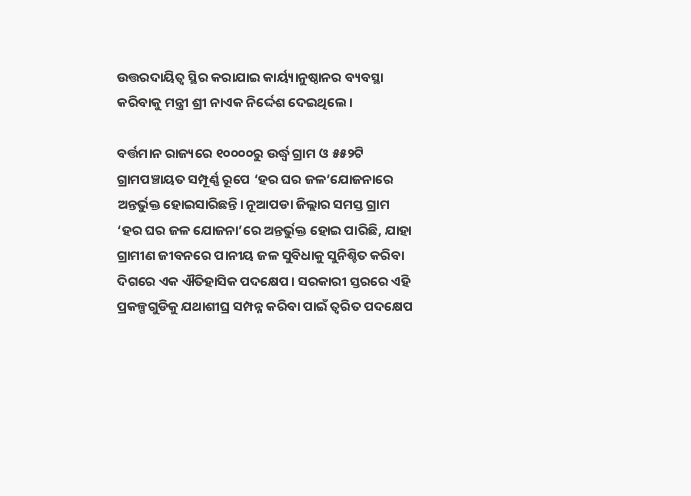ଉତ୍ତରଦାୟିତ୍ଵ ସ୍ଥିର କରାଯାଇ କାର୍ୟ୍ୟାନୁଷ୍ଠାନର ବ୍ୟବସ୍ଥା କରିବାକୁ ମନ୍ତ୍ରୀ ଶ୍ରୀ ନାଏକ ନିର୍ଦ୍ଦେଶ ଦେଇଥିଲେ।

ବର୍ତ୍ତମାନ ରାଜ୍ୟରେ ୧୦୦୦୦ରୁ ଉର୍ଦ୍ଧ୍ବ ଗ୍ରାମ ଓ ୫୫୨ଟି ଗ୍ରାମପଞ୍ଚାୟତ ସମ୍ପୂର୍ଣ୍ଣ ରୂପେ ‘ହର ଘର ଜଳ’ଯୋଜନାରେ ଅନ୍ତର୍ଭୁକ୍ତ ହୋଇସାରିଛନ୍ତି। ନୂଆପଡା ଜିଲ୍ଲାର ସମସ୍ତ ଗ୍ରାମ ‘ହର ଘର ଜଳ ଯୋଜନା’ରେ ଅନ୍ତର୍ଭୁକ୍ତ ହୋଇ ପାରିଛି, ଯାହା ଗ୍ରାମୀଣ ଜୀବନରେ ପାନୀୟ ଜଳ ସୁବିଧାକୁ ସୁନିଶ୍ଚିତ କରିବା ଦିଗରେ ଏକ ଐତିହାସିକ ପଦକ୍ଷେପ। ସରକାରୀ ସ୍ତରରେ ଏହି ପ୍ରକଳ୍ପଗୁଡିକୁ ଯଥାଶୀଘ୍ର ସମ୍ପନ୍ନ କରିବା ପାଇଁ ତ୍ୱରିତ ପଦକ୍ଷେପ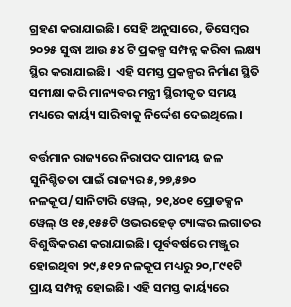ଗ୍ରହଣ କରାଯାଇଛି। ସେହି ଅନୁସାରେ, ଡିସେମ୍ବର ୨୦୨୫ ସୁଦ୍ଧା ଆଉ ୫୪ ଟି ପ୍ରକଳ୍ପ ସମ୍ପନ୍ନ କରିବା ଲକ୍ଷ୍ୟ ସ୍ଥିର କରାଯାଇଛି।  ଏହି ସମସ୍ତ ପ୍ରକଳ୍ପର ନିର୍ମାଣ ସ୍ଥିତି ସମୀକ୍ଷା କରି ମାନ୍ୟବର ମନ୍ତ୍ରୀ ସ୍ଥିରୀକୃତ ସମୟ ମଧ୍ୟରେ କାର୍ୟ୍ୟ ସାରିବାକୁ ନିର୍ଦ୍ଦେଶ ଦେଇଥିଲେ।

ବର୍ତ୍ତମାନ ରାଜ୍ୟରେ ନିରାପଦ ପାନୀୟ ଜଳ ସୁନିଶ୍ଚିତତା ପାଇଁ ରାଜ୍ୟର ୫,୨୭,୫୭୦ ନଳକୂପ/ସାନିଟାରି ୱେଲ୍, ୨୧,୪୦୧ ପ୍ରୋଡକ୍ସନ ୱେଲ୍ ଓ ୧୫,୧୫୫ଟି ଓଭରହେଡ୍ ଟ୍ୟାଙ୍କର ଲଗାତର ବିଶୁଦ୍ଧିକରଣ କରାଯାଇଛି। ପୂର୍ବବର୍ଷରେ ମଞ୍ଜୁର ହୋଇଥିବା ୨୯,୫୧୨ ନଳକୂପ ମଧ୍ୟରୁ ୨୦,୮୯୧ଟି ପ୍ରାୟ ସମ୍ପନ୍ନ ହୋଇଛି। ଏହି ସମସ୍ତ କାର୍ୟ୍ୟରେ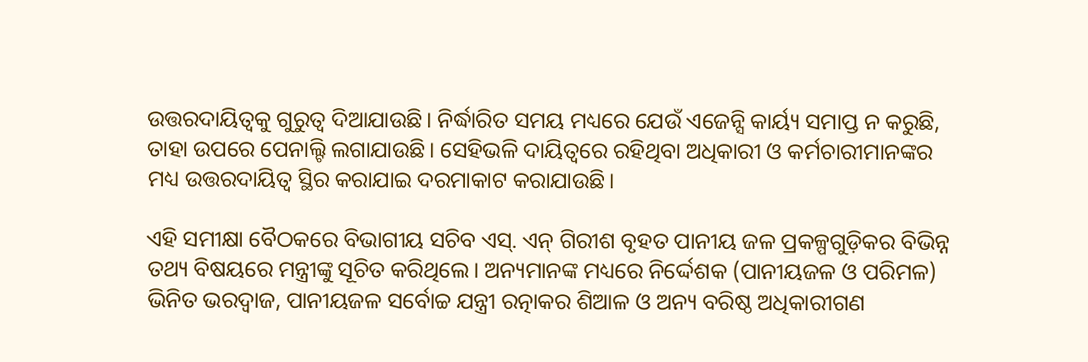ଉତ୍ତରଦାୟିତ୍ବକୁ ଗୁରୁତ୍ଵ ଦିଆଯାଉଛି। ନିର୍ଦ୍ଧାରିତ ସମୟ ମଧ୍ୟରେ ଯେଉଁ ଏଜେନ୍ସି କାର୍ୟ୍ୟ ସମାପ୍ତ ନ କରୁଛି, ତାହା ଉପରେ ପେନାଲ୍ଟି ଲଗାଯାଉଛି। ସେହିଭଳି ଦାୟିତ୍ଵରେ ରହିଥିବା ଅଧିକାରୀ ଓ କର୍ମଚାରୀମାନଙ୍କର ମଧ୍ୟ ଉତ୍ତରଦାୟିତ୍ବ ସ୍ଥିର କରାଯାଇ ଦରମାକାଟ କରାଯାଉଛି।

ଏହି ସମୀକ୍ଷା ବୈଠକରେ ବିଭାଗୀୟ ସଚିବ ଏସ୍. ଏନ୍ ଗିରୀଶ ବୃହତ ପାନୀୟ ଜଳ ପ୍ରକଳ୍ପଗୁଡ଼ିକର ବିଭିନ୍ନ ତଥ୍ୟ ବିଷୟରେ ମନ୍ତ୍ରୀଙ୍କୁ ସୂଚିତ କରିଥିଲେ। ଅନ୍ୟମାନଙ୍କ ମଧ୍ୟରେ ନିର୍ଦ୍ଦେଶକ (ପାନୀୟଜଳ ଓ ପରିମଳ) ଭିନିତ ଭରଦ୍ବାଜ, ପାନୀୟଜଳ ସର୍ବୋଚ୍ଚ ଯନ୍ତ୍ରୀ ରତ୍ନାକର ଶିଆଳ ଓ ଅନ୍ୟ ବରିଷ୍ଠ ଅଧିକାରୀଗଣ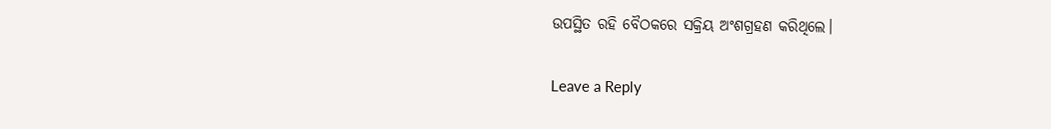ଉପସ୍ଥିତ ରହି ବୈଠକରେ ସକ୍ରିୟ ଅଂଶଗ୍ରହଣ କରିଥିଲେ।

Leave a Reply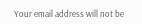Your email address will not be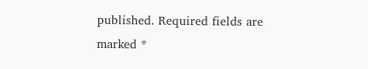published. Required fields are marked *